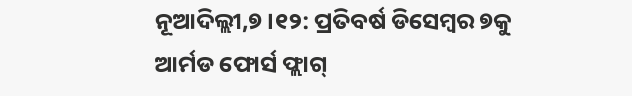ନୂଆଦିଲ୍ଲୀ,୭।୧୨: ପ୍ରତିବର୍ଷ ଡିସେମ୍ବର ୭କୁ ଆର୍ମଡ ଫୋର୍ସ ଫ୍ଲାଗ୍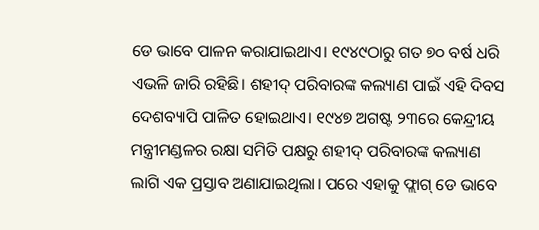ଡେ ଭାବେ ପାଳନ କରାଯାଇଥାଏ। ୧୯୪୯ଠାରୁ ଗତ ୭୦ ବର୍ଷ ଧରି ଏଭଳି ଜାରି ରହିଛି। ଶହୀଦ୍ ପରିବାରଙ୍କ କଲ୍ୟାଣ ପାଇଁ ଏହି ଦିବସ ଦେଶବ୍ୟାପି ପାଳିତ ହୋଇଥାଏ। ୧୯୪୭ ଅଗଷ୍ଟ ୨୩ରେ କେନ୍ଦ୍ରୀୟ ମନ୍ତ୍ରୀମଣ୍ଡଳର ରକ୍ଷା ସମିତି ପକ୍ଷରୁ ଶହୀଦ୍ ପରିବାରଙ୍କ କଲ୍ୟାଣ ଲାଗି ଏକ ପ୍ରସ୍ତାବ ଅଣାଯାଇଥିଲା। ପରେ ଏହାକୁ ଫ୍ଲାଗ୍ ଡେ ଭାବେ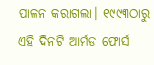ପାଳନ କରାଗଲା। ୧୯୯୩ଠାରୁ ଏହି ଦିନଟି ଆର୍ମଡ ଫୋର୍ସ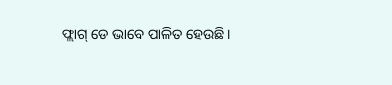ଫ୍ଲାଗ୍ ଡେ ଭାବେ ପାଳିତ ହେଉଛି।